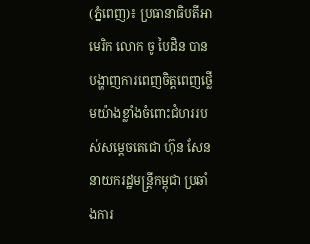(ភ្នំពេញ)៖ ប្រធានាធិបតីអាមេរិក លោក ចូ បៃដិន បានបង្ហាញការពេញចិត្តពេញថ្លើមយ៉ាងខ្លាំងចំពោះជំហររបស់សម្តេចតេជោ ហ៊ុន សែន នាយករដ្ឋមន្ត្រីកម្ពុជា ប្រឆាំងការ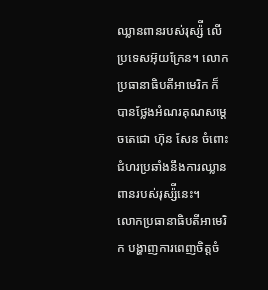ឈ្លានពានរបស់រុស្ស៉ី លើប្រទេសអ៊ុយក្រែន។ លោកប្រធានាធិបតីអាមេរិក ក៏បានថ្លែងអំណរគុណសម្តេចតេជោ ហ៊ុន សែន ចំពោះជំហរប្រឆាំងនឹងការឈ្លានពានរបស់រុស្ស៉ីនេះ។
លោកប្រធានាធិបតីអាមេរិក បង្ហាញការពេញចិត្តចំ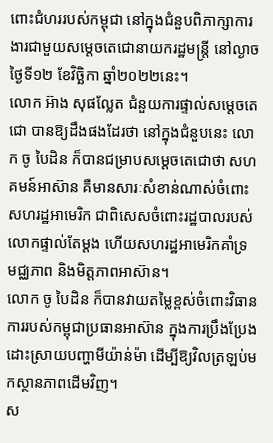ពោះជំហររបស់កម្ពុជា នៅក្នុងជំនួបពិភាក្សាការងារជាមួយសម្តេចតេជោនាយករដ្ឋមន្ត្រី នៅល្ងាចថ្ងៃទី១២ ខែវិច្ឆិកា ឆ្នាំ២០២២នេះ។
លោក អ៊ាង សុផល្លែត ជំនួយការផ្ទាល់សម្តេចតេជោ បានឱ្យដឹងផងដែរថា នៅក្នុងជំនួបនេះ លោក ចូ បៃដិន ក៏បានជម្រាបសម្ដេចតេជោថា សហគមន៍អាស៊ាន គឺមានសារៈសំខាន់ណាស់ចំពោះសហរដ្ឋអាមេរិក ជាពិសេសចំពោះរដ្ឋបាលរបស់លោកផ្ទាល់តែម្ដង ហើយសហរដ្ឋអាមេរិកគាំទ្រ មជ្ឈភាព និងមិត្តភាពអាស៊ាន។
លោក ចូ បៃដិន ក៏បានវាយតម្លៃខ្ពស់ចំពោះវិធានការរបស់កម្ពុជាប្រធានអាស៊ាន ក្នុងការប្រឹងប្រែងដោះស្រាយបញ្ហាមីយ៉ាន់ម៉ា ដើម្បីឱ្យវិលត្រឡប់មកស្ថានភាពដើមវិញ។
ស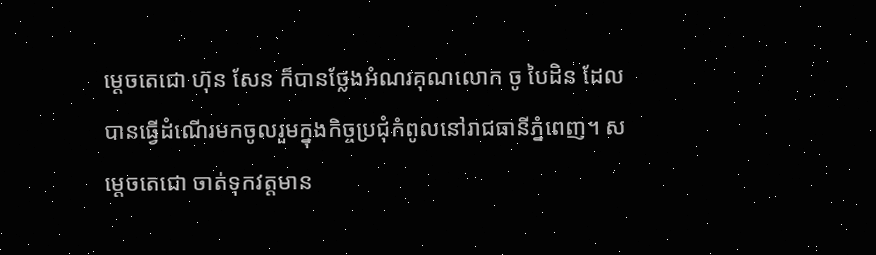ម្ដេចតេជោ ហ៊ុន សែន ក៏បានថ្លែងអំណរគុណលោក ចូ បៃដិន ដែលបានធ្វើដំណើរមកចូលរួមក្នុងកិច្ចប្រជុំកំពូលនៅរាជធានីភ្នំពេញ។ សម្តេចតេជោ ចាត់ទុកវត្តមាន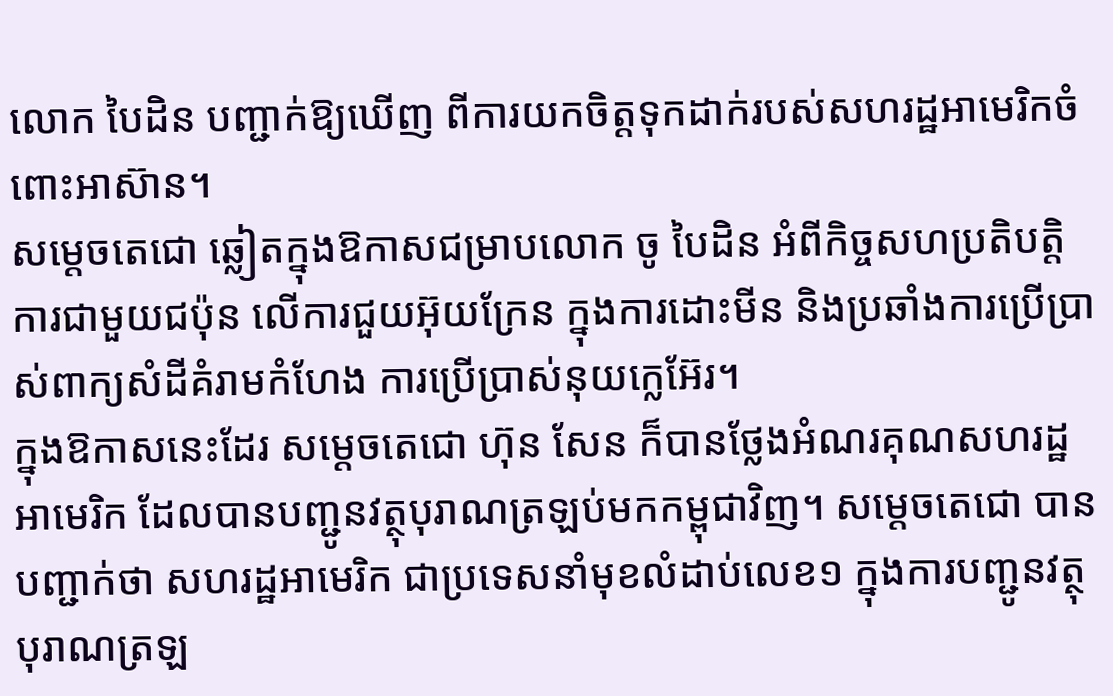លោក បៃដិន បញ្ជាក់ឱ្យឃើញ ពីការយកចិត្តទុកដាក់របស់សហរដ្ឋអាមេរិកចំពោះអាស៊ាន។
សម្ដេចតេជោ ឆ្លៀតក្នុងឱកាសជម្រាបលោក ចូ បៃដិន អំពីកិច្ចសហប្រតិបត្តិការជាមួយជប៉ុន លើការជួយអ៊ុយក្រែន ក្នុងការដោះមីន និងប្រឆាំងការប្រើប្រាស់ពាក្យសំដីគំរាមកំហែង ការប្រើប្រាស់នុយក្លេអ៊ែរ។
ក្នុងឱកាសនេះដែរ សម្ដេចតេជោ ហ៊ុន សែន ក៏បានថ្លែងអំណរគុណសហរដ្ឋអាមេរិក ដែលបានបញ្ជូនវត្ថុបុរាណត្រឡប់មកកម្ពុជាវិញ។ សម្តេចតេជោ បានបញ្ជាក់ថា សហរដ្ឋអាមេរិក ជាប្រទេសនាំមុខលំដាប់លេខ១ ក្នុងការបញ្ជូនវត្ថុបុរាណត្រឡ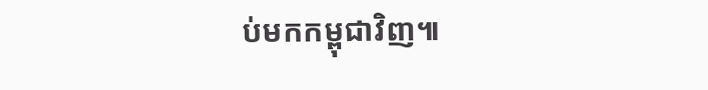ប់មកកម្ពុជាវិញ៕